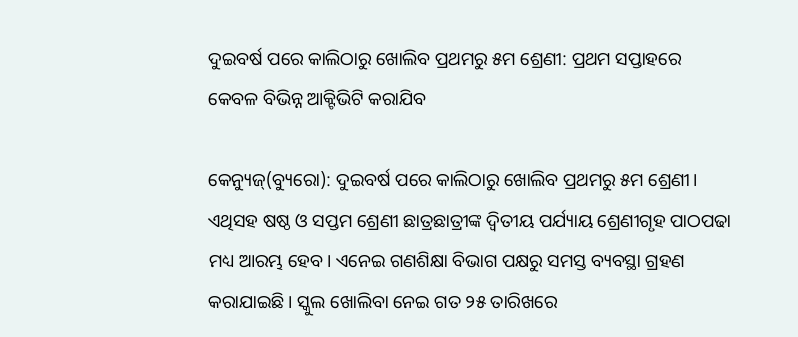ଦୁଇବର୍ଷ ପରେ କାଲିଠାରୁ ଖୋଲିବ ପ୍ରଥମରୁ ୫ମ ଶ୍ରେଣୀ: ପ୍ରଥମ ସପ୍ତାହରେ କେବଳ ବିଭିନ୍ନ ଆକ୍ଟିଭିଟି କରାଯିବ

କେନ୍ୟୁଜ୍(ବ୍ୟୁରୋ): ଦୁଇବର୍ଷ ପରେ କାଲିଠାରୁ ଖୋଲିବ ପ୍ରଥମରୁ ୫ମ ଶ୍ରେଣୀ। ଏଥିସହ ଷଷ୍ଠ ଓ ସପ୍ତମ ଶ୍ରେଣୀ ଛାତ୍ରଛାତ୍ରୀଙ୍କ ଦ୍ୱିତୀୟ ପର୍ଯ୍ୟାୟ ଶ୍ରେଣୀଗୃହ ପାଠପଢା ମଧ୍ୟ ଆରମ୍ଭ ହେବ। ଏନେଇ ଗଣଶିକ୍ଷା ବିଭାଗ ପକ୍ଷରୁ ସମସ୍ତ ବ୍ୟବସ୍ଥା ଗ୍ରହଣ କରାଯାଇଛି। ସ୍କୁଲ ଖୋଲିବା ନେଇ ଗତ ୨୫ ତାରିଖରେ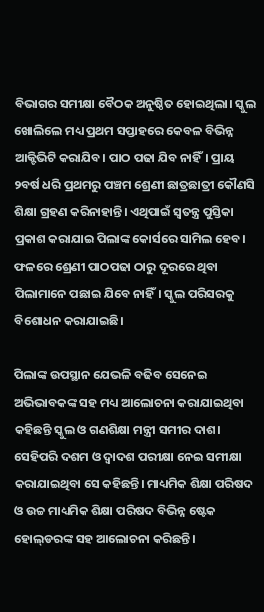ବିଭାଗର ସମୀକ୍ଷା ବୈଠକ ଅନୁଷ୍ଠିତ ହୋଇଥିଲା। ସ୍କୁଲ ଖୋଲିଲେ ମଧ୍ୟ ପ୍ରଥମ ସପ୍ତାହରେ କେବଳ ବିଭିନ୍ନ ଆକ୍ଟିଭିଟି କରାଯିବ। ପାଠ ପଢା ଯିବ ନାହିଁ। ପ୍ରାୟ ୨ବର୍ଷ ଧରି ପ୍ରଥମରୁ ପଞ୍ଚମ ଶ୍ରେଣୀ ଛାତ୍ରଛାତ୍ରୀ କୌଣସି ଶିକ୍ଷା ଗ୍ରହଣ କରିନାହାନ୍ତି। ଏଥିପାଇଁ ସ୍ୱତନ୍ତ୍ର ପୁସ୍ତିକା ପ୍ରକାଶ କରାଯାଇ ପିଲାଙ୍କ କୋର୍ସରେ ସାମିଲ ହେବ। ଫଳରେ ଶ୍ରେଣୀ ପାଠପଢା ଠାରୁ ଦୂରରେ ଥିବା ପିଲାମାନେ ପଛାଇ ଯିବେ ନାହିଁ। ସ୍କୁଲ ପରିସରକୁ ବିଶୋଧନ କରାଯାଇଛି।

ପିଲାଙ୍କ ଉପସ୍ଥାନ ଯେଭଳି ବଢିବ ସେନେଇ ଅଭିଭାବକଙ୍କ ସହ ମଧ୍ୟ ଆଲୋଚନା କରାଯାଇଥିବା କହିଛନ୍ତି ସ୍କୁଲ ଓ ଗଣଶିକ୍ଷା ମନ୍ତ୍ରୀ ସମୀର ଦାଶ। ସେହିପରି ଦଶମ ଓ ଦ୍ୱାଦଶ ପରୀକ୍ଷା ନେଇ ସମୀକ୍ଷା କରାଯାଇଥିବା ସେ କହିଛନ୍ତି। ମାଧ୍ୟମିକ ଶିକ୍ଷା ପରିଷଦ ଓ ଉଚ୍ଚ ମାଧ୍ୟମିକ ଶିକ୍ଷା ପରିଷଦ ବିଭିନ୍ନ ଷ୍ଟେକ ହୋଲ୍‌ଡରଙ୍କ ସହ ଆଲୋଚନା କରିଛନ୍ତି।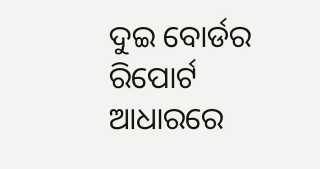ଦୁଇ ବୋର୍ଡର ରିପୋର୍ଟ ଆଧାରରେ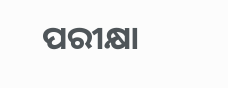ପରୀକ୍ଷା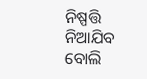ନିଷ୍ପତ୍ତି ନିଆଯିବ ବୋଲି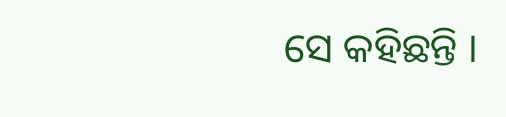ସେ କହିଛନ୍ତି ।